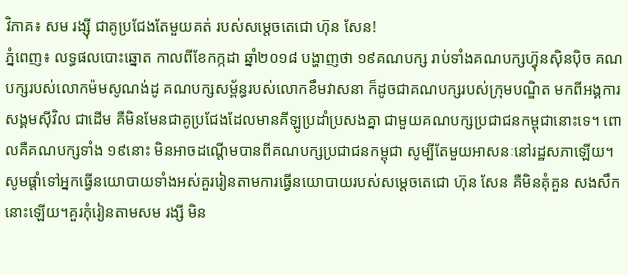វិភាគ៖ សម រង្ស៊ី ជាគូប្រជែងតែមួយគត់ របស់សម្តេចតេជោ ហ៊ុន សែន!
ភ្នំពេញ៖ លទ្ធផលបោះឆ្នោត កាលពីខែកក្កដា ឆ្នាំ២០១៨ បង្ហាញថា ១៩គណបក្ស រាប់ទាំងគណបក្សហ្វ៊ុនស៊ិនប៉ិច គណបក្សរបស់លោកម៉មសូណង់ដូ គណបក្សសម្ព័ន្ធរបស់លោកខឹមវាសនា ក៏ដូចជាគណបក្សរបស់ក្រុមបណ្ឌិត មកពីអង្គការសង្គមស៊ីវិល ជាដើម គឺមិនមែនជាគូប្រជែងដែលមានគីឡូប្រដាំប្រសងគ្នា ជាមួយគណបក្សប្រជាជនកម្ពុជានោះទេ។ ពោលគឺគណបក្សទាំង ១៩នោះ មិនអាចដណ្តើមបានពីគណបក្សប្រជាជនកម្ពុជា សូម្បីតែមួយអាសនៈនៅរដ្ឋសភាឡើយ។
សូមផ្ដាំទៅអ្នកធ្វើនយោបាយទាំងអស់គួររៀនតាមការធ្វើនយោបាយរបស់សម្តេចតេជោ ហ៊ុន សែន គឺមិនគុំគួន សងសឹកនោះឡើយ។គួរកុំរៀនតាមសម រង្សី មិន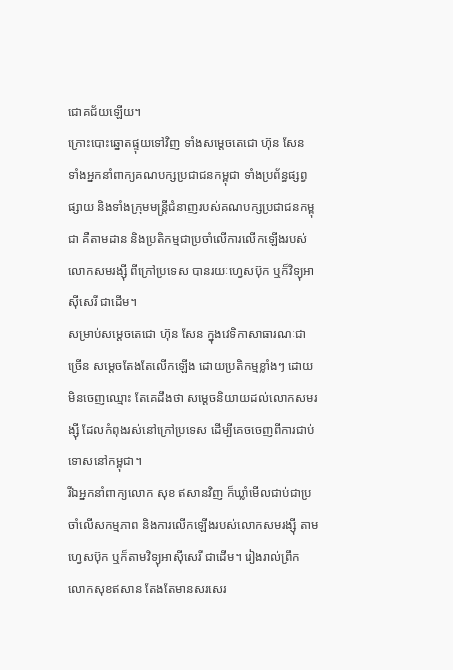ជោគជ័យឡើយ។
ក្រោះបោះឆ្នោតផ្ទុយទៅវិញ ទាំងសម្តេចតេជោ ហ៊ុន សែន ទាំងអ្នកនាំពាក្យគណបក្សប្រជាជនកម្ពុជា ទាំងប្រព័ន្ធផ្សព្វផ្សាយ និងទាំងក្រុមមន្ត្រីជំនាញរបស់គណបក្សប្រជាជនកម្ពុជា គឺតាមដាន និងប្រតិកម្មជាប្រចាំលើការលើកឡើងរបស់លោកសមរង្ស៊ី ពីក្រៅប្រទេស បានរយៈហ្វេសប៊ុក ឬក៏វិទ្យុអាស៊ីសេរី ជាដើម។
សម្រាប់សម្តេចតេជោ ហ៊ុន សែន ក្នុងវេទិកាសាធារណៈជាច្រើន សម្តេចតែងតែលើកឡើង ដោយប្រតិកម្មខ្លាំងៗ ដោយមិនចេញឈ្មោះ តែគេដឹងថា សម្តេចនិយាយដល់លោកសមរង្ស៊ី ដែលកំពុងរស់នៅក្រៅប្រទេស ដើម្បីគេចចេញពីការជាប់ទោសនៅកម្ពុជា។
រីឯអ្នកនាំពាក្យលោក សុខ ឥសានវិញ ក៏ឃ្លាំមើលជាប់ជាប្រចាំលើសកម្មភាព និងការលើកឡើងរបស់លោកសមរង្ស៊ី តាមហ្វេសប៊ុក ឬក៏តាមវិទ្យុអាស៊ីសេរី ជាដើម។ រៀងរាល់ព្រឹក លោកសុខឥសាន តែងតែមានសរសេរ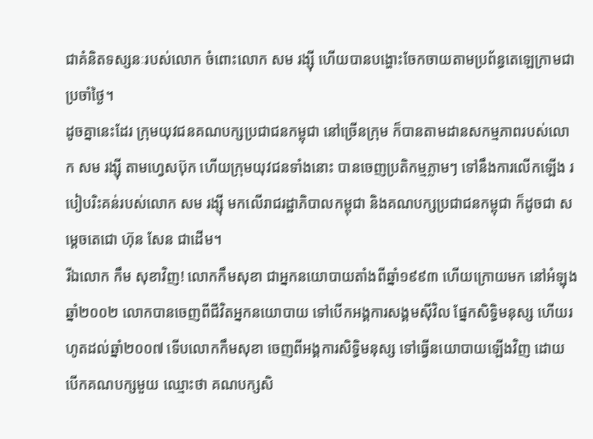ជាគំនិតទស្សនៈរបស់លោក ចំពោះលោក សម រង្ស៊ី ហើយបានបង្ហោះចែកចាយតាមប្រព័ន្ធតេឡេក្រាមជាប្រចាំថ្ងៃ។
ដូចគ្នានេះដែរ ក្រុមយុវជនគណបក្សប្រជាជនកម្ពុជា នៅច្រើនក្រុម ក៏បានតាមដានសកម្មភាពរបស់លោក សម រង្ស៊ី តាមហ្វេសប៊ុក ហើយក្រុមយុវជនទាំងនោះ បានចេញប្រតិកម្មភ្លាមៗ ទៅនឹងការលើកឡើង របៀបរិះគន់របស់លោក សម រង្ស៊ី មកលើរាជរដ្ឋាភិបាលកម្ពុជា និងគណបក្សប្រជាជនកម្ពុជា ក៏ដូចជា សម្តេចតេជោ ហ៊ុន សែន ជាដើម។
រីឯលោក កឹម សុខាវិញ! លោកកឹមសុខា ជាអ្នកនយោបាយតាំងពីឆ្នាំ១៩៩៣ ហើយក្រោយមក នៅអំឡុងឆ្នាំ២០០២ លោកបានចេញពីជីវិតអ្នកនយោបាយ ទៅបើកអង្គការសង្គមស៊ីវិល ផ្នែកសិទ្ធិមនុស្ស ហើយរហូតដល់ឆ្នាំ២០០៧ ទើបលោកកឹមសុខា ចេញពីអង្គការសិទ្ធិមនុស្ស ទៅធ្វើនយោបាយឡើងវិញ ដោយបើកគណបក្សមួយ ឈ្មោះថា គណបក្សសិ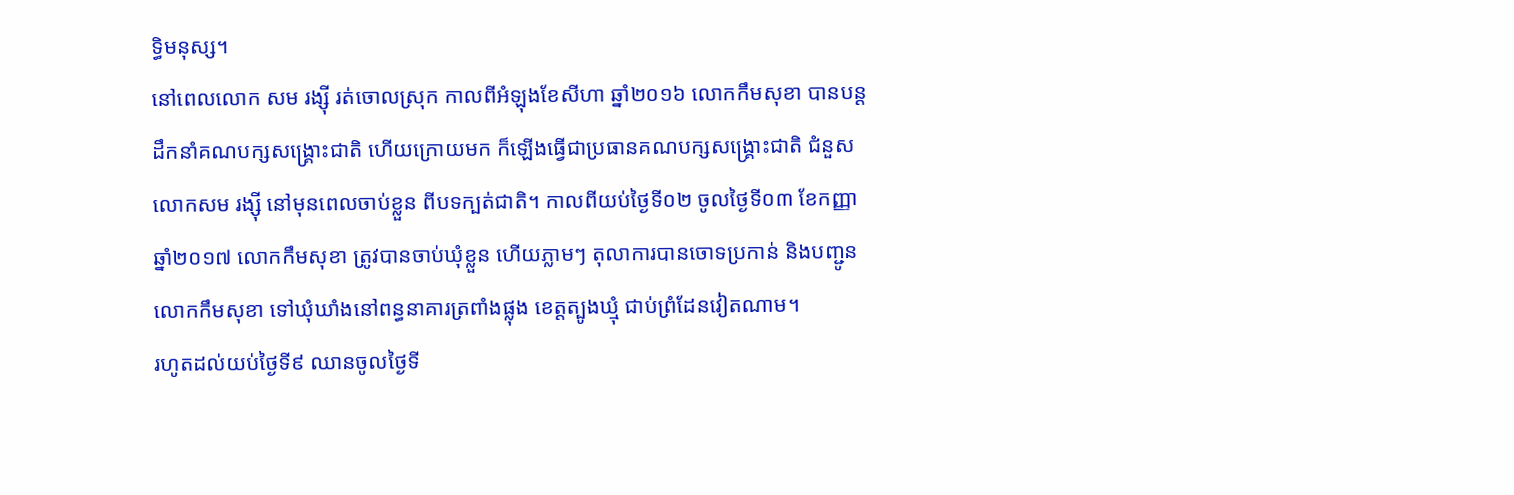ទ្ធិមនុស្ស។
នៅពេលលោក សម រង្ស៊ី រត់ចោលស្រុក កាលពីអំឡុងខែសីហា ឆ្នាំ២០១៦ លោកកឹមសុខា បានបន្តដឹកនាំគណបក្សសង្គ្រោះជាតិ ហើយក្រោយមក ក៏ឡើងធ្វើជាប្រធានគណបក្សសង្គ្រោះជាតិ ជំនួសលោកសម រង្ស៊ី នៅមុនពេលចាប់ខ្លួន ពីបទក្បត់ជាតិ។ កាលពីយប់ថ្ងៃទី០២ ចូលថ្ងៃទី០៣ ខែកញ្ញា ឆ្នាំ២០១៧ លោកកឹមសុខា ត្រូវបានចាប់ឃុំខ្លួន ហើយភ្លាមៗ តុលាការបានចោទប្រកាន់ និងបញ្ជូនលោកកឹមសុខា ទៅឃុំឃាំងនៅពន្ធនាគារត្រពាំងផ្លុង ខេត្តត្បូងឃ្មុំ ជាប់ព្រំដែនវៀតណាម។
រហូតដល់យប់ថ្ងៃទី៩ ឈានចូលថ្ងៃទី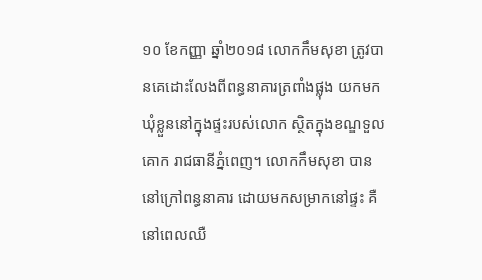១០ ខែកញ្ញា ឆ្នាំ២០១៨ លោកកឹមសុខា ត្រូវបានគេដោះលែងពីពន្ធនាគារត្រពាំងផ្លុង យកមកឃុំខ្លួននៅក្នុងផ្ទះរបស់លោក ស្ថិតក្នុងខណ្ឌទួលគោក រាជធានីភ្នំពេញ។ លោកកឹមសុខា បាននៅក្រៅពន្ធនាគារ ដោយមកសម្រាកនៅផ្ទះ គឺនៅពេលឈឺ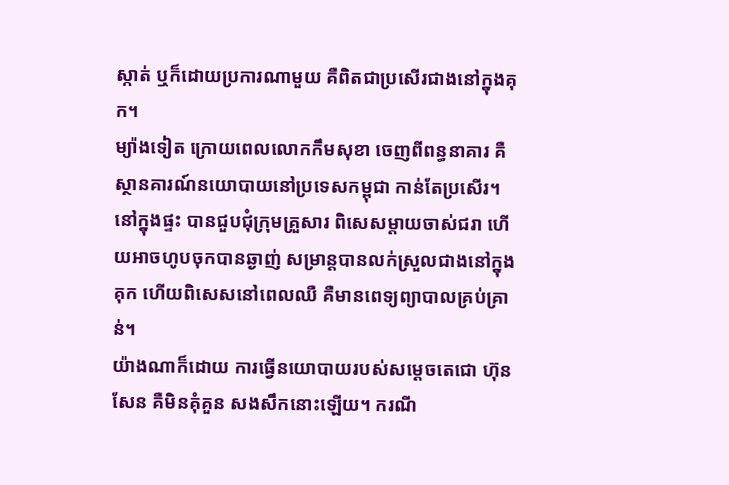ស្កាត់ ឬក៏ដោយប្រការណាមួយ គឺពិតជាប្រសើរជាងនៅក្នុងគុក។
ម្យ៉ាងទៀត ក្រោយពេលលោកកឹមសុខា ចេញពីពន្ធនាគារ គឺស្ថានគារណ៍នយោបាយនៅប្រទេសកម្ពុជា កាន់តែប្រសើរ។ នៅក្នុងផ្ទះ បានជួបជុំក្រុមគ្រួសារ ពិសេសម្តាយចាស់ជរា ហើយអាចហូបចុកបានឆ្ងាញ់ សម្រាន្តបានលក់ស្រួលជាងនៅក្នុងគុក ហើយពិសេសនៅពេលឈឺ គឺមានពេទ្យព្យាបាលគ្រប់គ្រាន់។
យ៉ាងណាក៏ដោយ ការធ្វើនយោបាយរបស់សម្តេចតេជោ ហ៊ុន សែន គឺមិនគុំគួន សងសឹកនោះឡើយ។ ករណី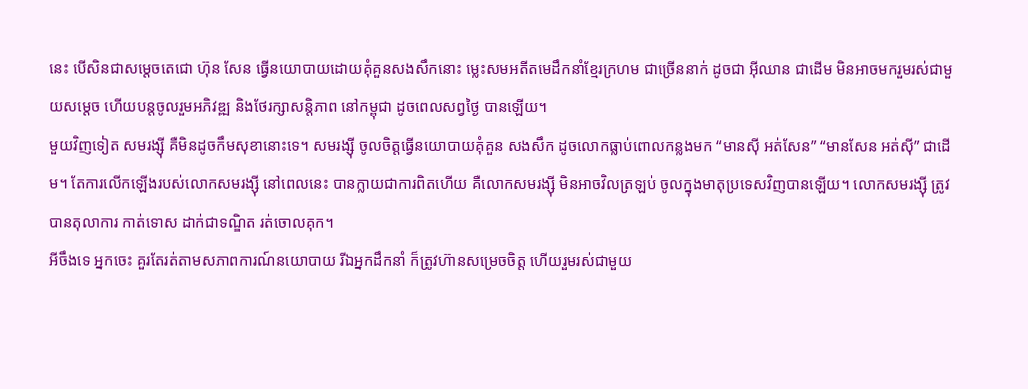នេះ បើសិនជាសម្តេចតេជោ ហ៊ុន សែន ធ្វើនយោបាយដោយគុំគួនសងសឹកនោះ ម្លេះសមអតីតមេដឹកនាំខ្មែរក្រហម ជាច្រើននាក់ ដូចជា អ៊ីឈាន ជាដើម មិនអាចមករួមរស់ជាមួយសម្តេច ហើយបន្តចូលរួមអភិវឌ្ឍ និងថែរក្សាសន្តិភាព នៅកម្ពុជា ដូចពេលសព្វថ្ងៃ បានឡើយ។
មួយវិញទៀត សមរង្ស៊ី គឺមិនដូចកឹមសុខានោះទេ។ សមរង្ស៊ី ចូលចិត្តធ្វើនយោបាយគុំគួន សងសឹក ដូចលោកធ្លាប់ពោលកន្លងមក “មានស៊ី អត់សែន” “មានសែន អត់ស៊ី” ជាដើម។ តែការលើកឡើងរបស់លោកសមរង្ស៊ី នៅពេលនេះ បានក្លាយជាការពិតហើយ គឺលោកសមរង្ស៊ី មិនអាចវិលត្រឡប់ ចូលក្នុងមាតុប្រទេសវិញបានឡើយ។ លោកសមរង្ស៊ី ត្រូវបានតុលាការ កាត់ទោស ដាក់ជាទណ្ឌិត រត់ចោលគុក។
អីចឹងទេ អ្នកចេះ គួរតែរត់តាមសភាពការណ៍នយោបាយ រីឯអ្នកដឹកនាំ ក៏ត្រូវហ៊ានសម្រេចចិត្ត ហើយរួមរស់ជាមួយ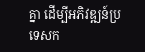គ្នា ដើម្បីអភិវឌ្ឍន៍ប្រទេសក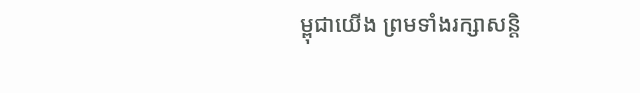ម្ពុជាយើង ព្រមទាំងរក្សាសន្តិ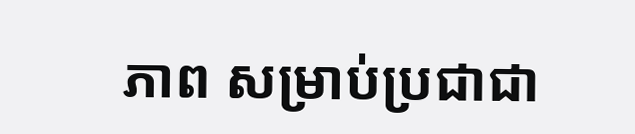ភាព សម្រាប់ប្រជាជា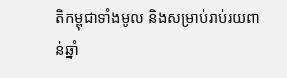តិកម្ពុជាទាំងមូល និងសម្រាប់រាប់រយពាន់ឆ្នាំ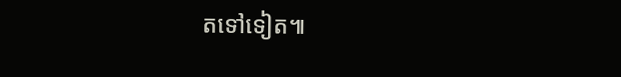តទៅទៀត៕